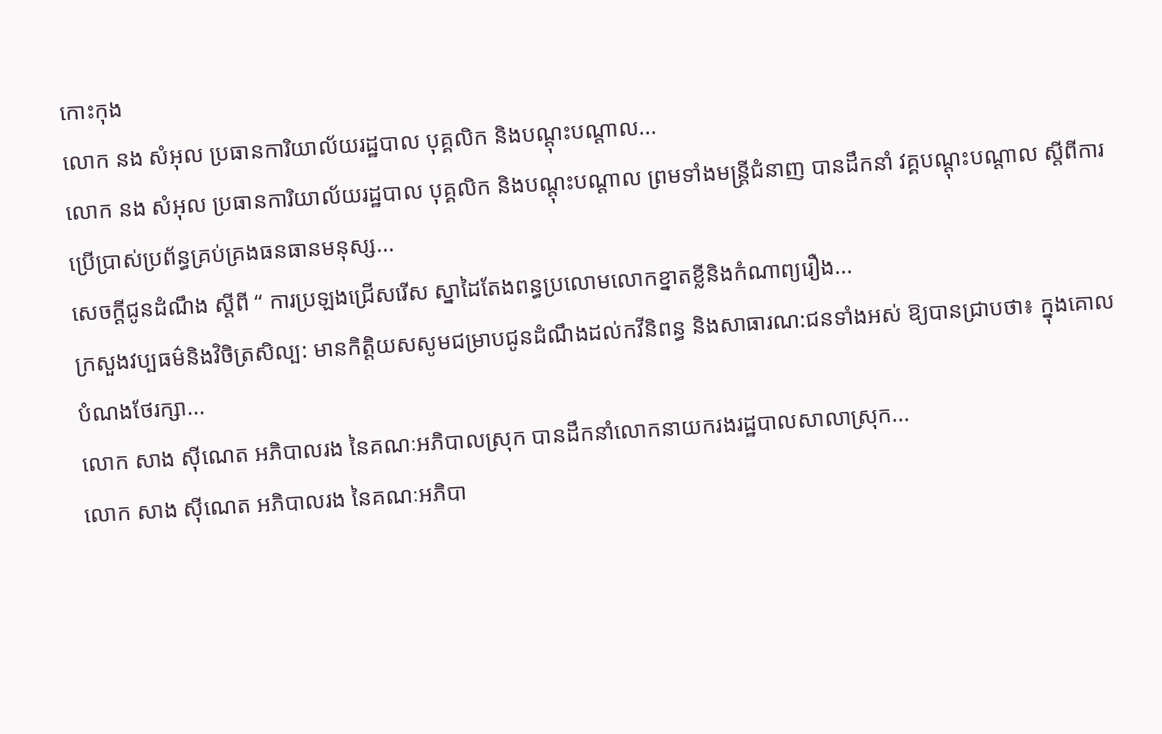កោះកុង
លោក នង សំអុល ប្រធានការិយាល័យរដ្ឋបាល បុគ្គលិក និងបណ្តុះបណ្តាល...
លោក នង សំអុល ប្រធានការិយាល័យរដ្ឋបាល បុគ្គលិក និងបណ្តុះបណ្តាល ព្រមទាំងមន្ត្រីជំនាញ បានដឹកនាំ វគ្គបណ្តុះបណ្តាល ស្តីពីការប្រើប្រាស់ប្រព័ន្ធគ្រប់គ្រងធនធានមនុស្ស...
សេចក្ដីជូនដំណឹង ស្ដីពី “ ការប្រឡងជ្រេីសរេីស ស្នាដៃតែងពន្ធប្រលោមលោកខ្នាតខ្លីនិងកំណាព្យរឿង...
ក្រសួងវប្បធម៌និងវិចិត្រសិល្ប: មានកិត្តិយសសូមជម្រាបជូនដំណឹងដល់កវីនិពន្ធ និងសាធារណ:ជនទាំងអស់ ឱ្យបានជ្រាបថា៖ ក្នុងគោលបំណងថែរក្សា...
លោក សាង ស៊ីណេត អភិបាលរង នៃគណៈអភិបាលស្រុក បានដឹកនាំលោកនាយករងរដ្ឋបាលសាលាស្រុក...
លោក សាង ស៊ីណេត អភិបាលរង នៃគណៈអភិបា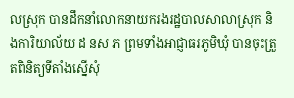លស្រុក បានដឹកនាំលោកនាយករងរដ្ឋបាលសាលាស្រុក និងការិយាល័យ ដ នស ភ ព្រមទាំងអាជ្ញាធរភូមិឃុំ បានចុះត្រួតពិនិត្យទីតាំងស្នើសុំ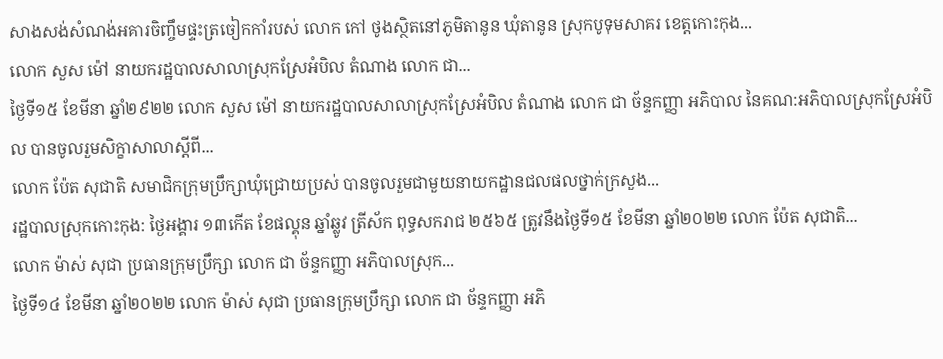សាងសង់សំណង់អគារចិញ្ចឹមផ្ទះត្រចៀកកាំរបស់ លោក កៅ ថូងស្ថិតនៅភូមិតានូន ឃុំតានូន ស្រុកបូទុមសាគរ ខេត្តកោះកុង...
លោក សួស ម៉ៅ នាយករដ្ឋបាលសាលាស្រុកស្រែអំបិល តំណាង លោក ជា...
ថ្ងៃទី១៥ ខែមីនា ឆ្នាំ២៩២២ លោក សួស ម៉ៅ នាយករដ្ឋបាលសាលាស្រុកស្រែអំបិល តំណាង លោក ជា ច័ន្ទកញ្ញា អភិបាល នៃគណ:អភិបាលស្រុកស្រែអំបិល បានចូលរួមសិក្ខាសាលាស្តីពី...
លោក ប៉ែត សុជាតិ សមាជិកក្រុមប្រឹក្សាឃុំជ្រោយប្រស់ បានចូលរួមជាមួយនាយកដ្ឋានជលផលថ្នាក់ក្រសួង...
រដ្ឋបាលស្រុកកោះកុង: ថ្ងៃអង្គារ ១៣កើត ខែផល្គុន ឆ្នាំឆ្លូវ ត្រីស័ក ពុទ្ធសករាជ ២៥៦៥ ត្រូវនឹងថ្ងៃទី១៥ ខែមីនា ឆ្នាំ២០២២ លោក ប៉ែត សុជាតិ...
លោក ម៉ាស់ សុជា ប្រធានក្រុមប្រឹក្សា លោក ជា ច័ន្ទកញ្ញា អភិបាលស្រុក...
ថ្ងៃទី១៤ ខែមីនា ឆ្នាំ២០២២ លោក ម៉ាស់ សុជា ប្រធានក្រុមប្រឹក្សា លោក ជា ច័ន្ទកញ្ញា អភិ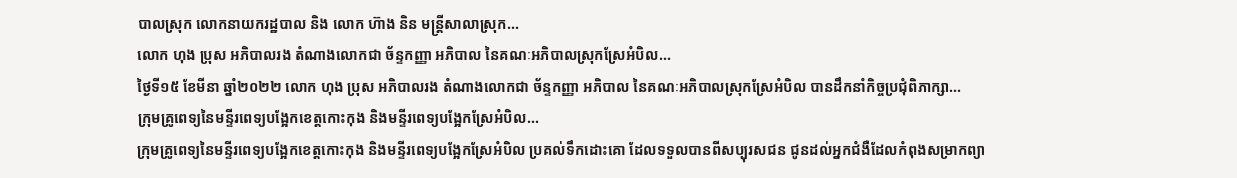បាលស្រុក លោកនាយករដ្ឋបាល និង លោក ហ៊ាង និន មន្ត្រីសាលាស្រុក...
លោក ហុង ប្រុស អភិបាលរង តំណាងលោកជា ច័ន្ទកញ្ញា អភិបាល នៃគណៈអភិបាលស្រុកស្រែអំបិល...
ថ្ងៃទី១៥ ខែមីនា ឆ្នាំ២០២២ លោក ហុង ប្រុស អភិបាលរង តំណាងលោកជា ច័ន្ទកញ្ញា អភិបាល នៃគណៈអភិបាលស្រុកស្រែអំបិល បានដឹកនាំកិច្ចប្រជុំពិភាក្សា...
ក្រុមគ្រូពេទ្យនៃមន្ទីរពេទ្យបង្អែកខេត្តកោះកុង និងមន្ទីរពេទ្យបង្អែកស្រែអំបិល...
ក្រុមគ្រូពេទ្យនៃមន្ទីរពេទ្យបង្អែកខេត្តកោះកុង និងមន្ទីរពេទ្យបង្អែកស្រែអំបិល ប្រគល់ទឹកដោះគោ ដែលទទួលបានពីសប្បុរសជន ជូនដល់អ្នកជំងឺដែលកំពុងសម្រាកព្យា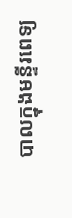បាលក្នុងមន្ទីរពេទ្យ